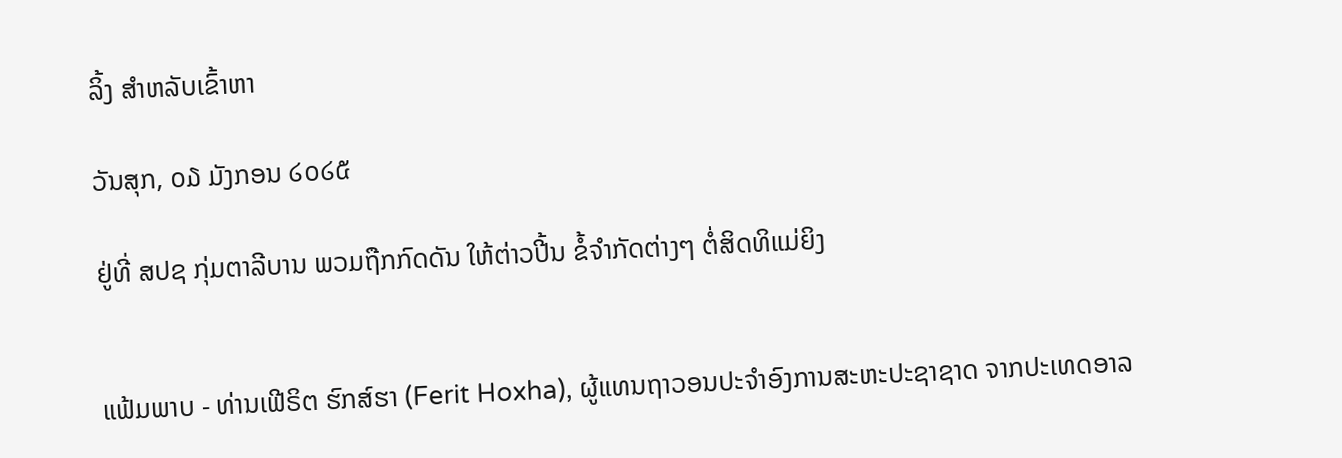ລິ້ງ ສຳຫລັບເຂົ້າຫາ

ວັນສຸກ, ໐໓ ມັງກອນ ໒໐໒໕

ຢູ່ທີ່ ສປຊ ກຸ່ມຕາລີບານ ພວມຖືກກົດດັນ ໃຫ້ຕ່າວປີ້ນ ຂໍ້ຈຳກັດຕ່າງໆ ຕໍ່ສິດທິແມ່ຍິງ


ແຟ້ມພາບ - ທ່ານເຟີຣິຕ ຮົກສ໌ຮາ (Ferit Hoxha), ຜູ້ແທນຖາວອນປະຈຳອົງການສະຫະປະຊາຊາດ ຈາກປະເທດອາລ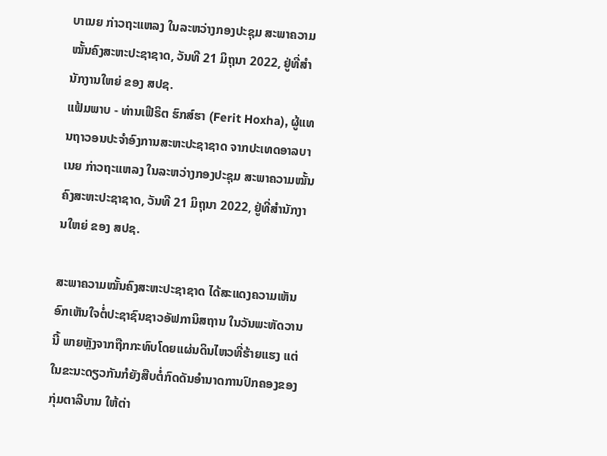ບາເນຍ ກ່າວຖະແຫລງ ໃນລະຫວ່າງກອງປະຊຸມ ສະພາຄວາມໝັ້ນຄົງສະຫະປະຊາຊາດ, ວັນທີ 21 ມິຖຸນາ 2022, ຢູ່ທີ່ສຳນັກງານໃຫຍ່ ຂອງ ສປຊ.
ແຟ້ມພາບ - ທ່ານເຟີຣິຕ ຮົກສ໌ຮາ (Ferit Hoxha), ຜູ້ແທນຖາວອນປະຈຳອົງການສະຫະປະຊາຊາດ ຈາກປະເທດອາລບາເນຍ ກ່າວຖະແຫລງ ໃນລະຫວ່າງກອງປະຊຸມ ສະພາຄວາມໝັ້ນຄົງສະຫະປະຊາຊາດ, ວັນທີ 21 ມິຖຸນາ 2022, ຢູ່ທີ່ສຳນັກງານໃຫຍ່ ຂອງ ສປຊ.

ສະພາຄວາມໝັ້ນຄົງສະຫະປະຊາຊາດ ໄດ້ສະແດງຄວາມເຫັນອົກເຫັນໃຈຕໍ່ປະຊາຊົນຊາວອັຟການິສຖານ ໃນວັນພະຫັດວານນີ້ ພາຍຫຼັງຈາກຖືກກະທົບໂດຍແຜ່ນດິນໄຫວທີ່ຮ້າຍແຮງ ແຕ່ໃນຂະນະດຽວກັນກໍຍັງສືບຕໍ່ກົດດັນອຳນາດການປົກຄອງຂອງກຸ່ມຕາລີບານ ໃຫ້ຕ່າ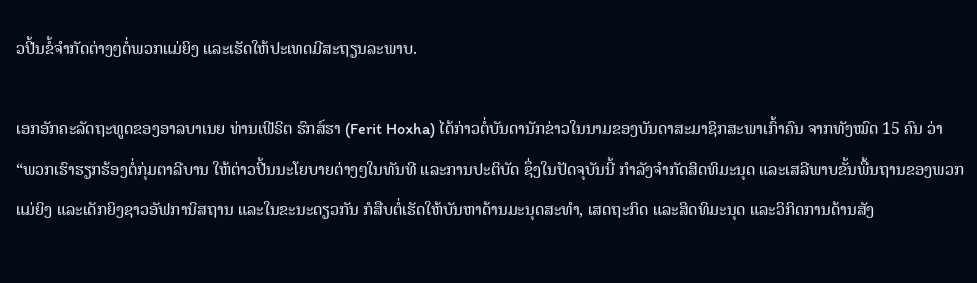ວປີ້ນຂໍ້ຈຳກັດຕ່າງໆຕໍ່ພວກແມ່ຍິງ ແລະເຮັດໃຫ້ປະເທດມີສະຖຽນລະພາບ.

ເອກອັກຄະລັດຖະທູດຂອງອາລບາເນຍ ທ່ານເຟີຣິຕ ຮົກສ໌ຮາ (Ferit Hoxha) ໄດ້ກ່າວຕໍ່ບັນດານັກຂ່າວໃນນາມຂອງບັນດາສະມາຊິກສະພາເກົ້າຄົນ ຈາກທັງໝົດ 15 ຄົນ ວ່າ “ພວກເຮົາຮຽກຮ້ອງຕໍ່ກຸ່ມຕາລີບານ ໃຫ້ຕ່າວປີ້ນນະໂຍບາຍຕ່າງໆໃນທັນທີ ແລະການປະຕິບັດ ຊຶ່ງໃນປັດຈຸບັນນີ້ ກຳລັງຈຳກັດສິດທິມະນຸດ ແລະເສລີພາບຂັ້ນພື້ນຖານຂອງພວກແມ່ຍິງ ແລະເດັກຍິງຊາວອັຟການິສຖານ ແລະໃນຂະນະດຽວກັນ ກໍສືບຕໍ່ເຮັດໃຫ້ບັນຫາດ້ານມະນຸດສະທຳ, ເສດຖະກິດ ແລະສິດທິມະນຸດ ແລະວິກິດການດ້ານສັງ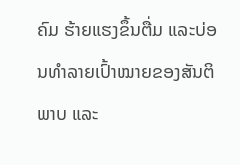ຄົມ ຮ້າຍແຮງຂຶ້ນຕື່ມ ແລະບ່ອນທຳລາຍເປົ້າໝາຍຂອງສັນຕິພາບ ແລະ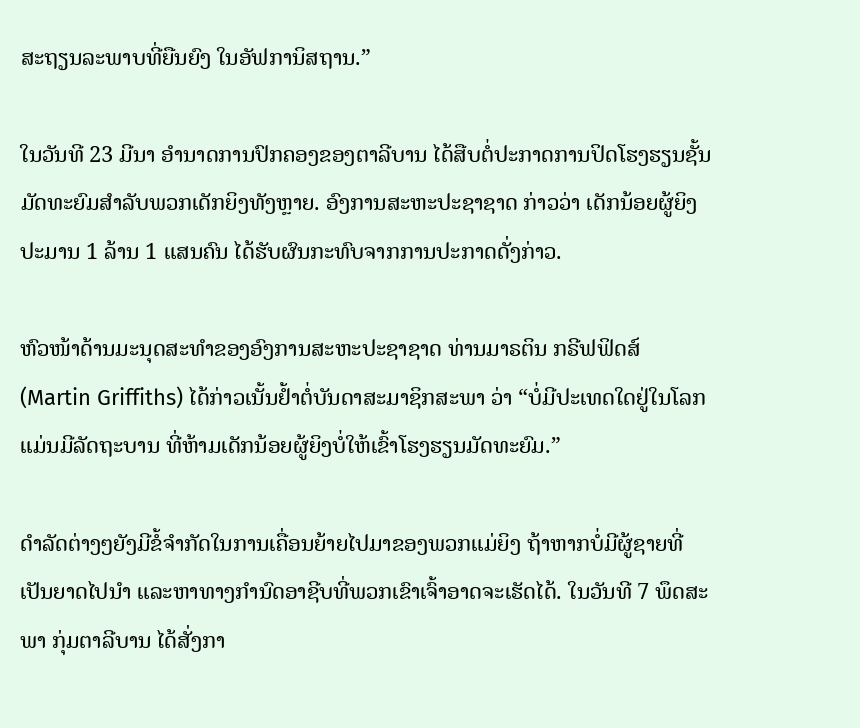ສະຖຽນລະພາບທີ່ຍືນຍົງ ໃນອັຟການິສຖານ.”

ໃນວັນທີ 23 ມີນາ ອຳນາດການປົກຄອງຂອງຕາລີບານ ໄດ້ສືບຕໍ່ປະກາດການປິດໂຮງຮຽນຊັ້ນມັດທະຍົມສຳລັບພວກເດັກຍິງທັງຫຼາຍ. ອົງການສະຫະປະຊາຊາດ ກ່າວວ່າ ເດັກນ້ອຍຜູ້ຍິງປະມານ 1 ລ້ານ 1 ແສນຄົນ ໄດ້ຮັບຜົນກະທົບຈາກການປະກາດດັ່ງກ່າວ.

ຫົວໜ້າດ້ານມະນຸດສະທຳຂອງອົງການສະຫະປະຊາຊາດ ທ່ານມາຣຕິນ ກຣີຟຟິດສ໌ (Martin Griffiths) ໄດ້ກ່າວເນັ້ນຢ້ຳຕໍ່ບັນດາສະມາຊິກສະພາ ວ່າ “ບໍ່ມີປະເທດໃດຢູ່ໃນໂລກ ແມ່ນມີລັດຖະບານ ທີ່ຫ້າມເດັກນ້ອຍຜູ້ຍິງບໍ່ໃຫ້ເຂົ້າໂຮງຮຽນມັດທະຍົມ.”

ດຳລັດຕ່າງໆຍັງມີຂໍ້ຈຳກັດໃນການເຄື່ອນຍ້າຍໄປມາຂອງພວກແມ່ຍິງ ຖ້າຫາກບໍ່ມີຜູ້ຊາຍທີ່ເປັນຍາດໄປນຳ ແລະຫາທາງກຳນົດອາຊີບທີ່ພວກເຂົາເຈົ້າອາດຈະເຮັດໄດ້. ໃນວັນທີ 7 ພຶດສະພາ ກຸ່ມຕາລີບານ ໄດ້ສັ່ງກາ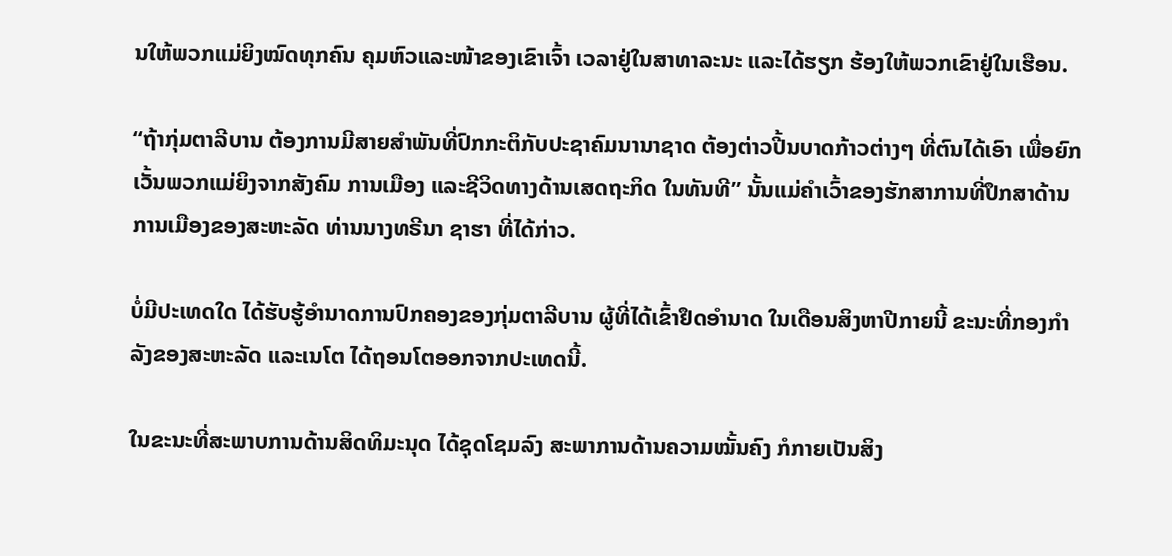ນໃຫ້ພວກແມ່ຍິງໝົດທຸກຄົນ ຄຸມຫົວແລະໜ້າຂອງເຂົາເຈົ້າ ເວລາຢູ່ໃນສາທາລະນະ ແລະໄດ້ຮຽກ ຮ້ອງໃຫ້ພວກເຂົາຢູ່ໃນເຮືອນ.

“ຖ້າກຸ່ມຕາລີບານ ຕ້ອງການມີສາຍສຳພັນທີ່ປົກກະຕິກັບປະຊາຄົມນານາຊາດ ຕ້ອງຕ່າວປີ້ນບາດກ້າວຕ່າງໆ ທີ່ຕົນໄດ້ເອົາ ເພື່ອຍົກເວັ້ນພວກແມ່ຍິງຈາກສັງຄົມ ການເມືອງ ແລະຊີວິດທາງດ້ານເສດຖະກິດ ໃນທັນທີ” ນັ້ນແມ່ຄຳເວົ້າຂອງຮັກສາການທີ່ປຶກສາດ້ານການເມືອງຂອງສະຫະລັດ ທ່ານນາງທຣີນາ ຊາຮາ ທີ່ໄດ້ກ່າວ.

ບໍ່ມີປະເທດໃດ ໄດ້ຮັບຮູ້ອຳນາດການປົກຄອງຂອງກຸ່ມຕາລີບານ ຜູ້ທີ່ໄດ້ເຂົ້າຢຶດອຳນາດ ໃນເດືອນສິງຫາປີກາຍນີ້ ຂະນະທີ່ກອງກຳລັງຂອງສະຫະລັດ ແລະເນໂຕ ໄດ້ຖອນໂຕອອກຈາກປະເທດນີ້.

ໃນຂະນະທີ່ສະພາບການດ້ານສິດທິມະນຸດ ໄດ້ຊຸດໂຊມລົງ ສະພາການດ້ານຄວາມໝັ້ນຄົງ ກໍກາຍເປັນສິງ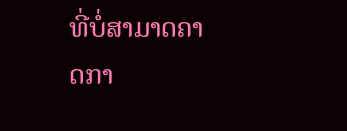ທີ່ບໍ່ສາມາດຄາດກາ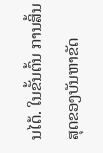ນໄດ້. ໃນຂັ້ນຕົ້ນ ການສິ້ນສຸດຂອງບັນຫາຂັດ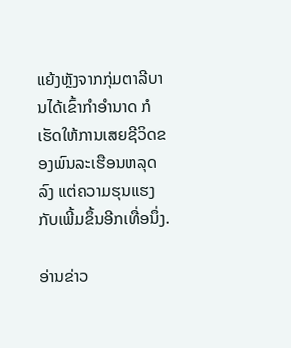ແຍ້ງຫຼັງຈາກກຸ່ມຕາລີບານໄດ້ເຂົ້າກຳອຳນາດ ກໍເຮັດໃຫ້ການເສຍຊີວິດຂອງພົນລະເຮືອນຫລຸດລົງ ແຕ່ຄວາມຮຸນແຮງກັບເພີ້ມຂຶ້ນອີກເທື່ອນຶ່ງ.

ອ່ານຂ່າວ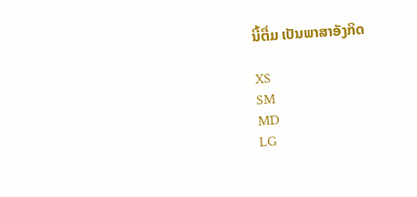ນີ້ຕື່ມ ເປັນພາສາອັງກິດ

XS
SM
MD
LG